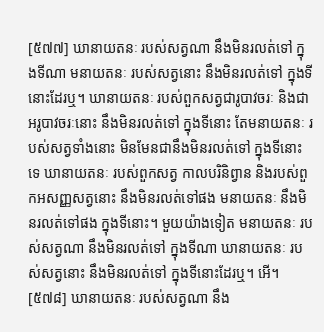[៥៧៧] ឃានាយតនៈ របស់សត្វណា នឹងមិនរលត់ទៅ ក្នុងទីណា មនាយតនៈ របស់សត្វនោះ នឹងមិនរលត់ទៅ ក្នុងទីនោះដែរឬ។ ឃានាយតនៈ របស់ពួកសត្វជារូបាវចរៈ និងជាអរូបាវចរៈនោះ នឹងមិនរលត់ទៅ ក្នុងទីនោះ តែមនាយតនៈ របស់សត្វទាំងនោះ មិនមែនជានឹងមិនរលត់ទៅ ក្នុងទីនោះទេ ឃានាយតនៈ របស់ពួកសត្វ កាលបរិនិព្វាន និងរបស់ពួកអសញ្ញសត្វនោះ នឹងមិនរលត់ទៅផង មនាយតនៈ នឹងមិនរលត់ទៅផង ក្នុងទីនោះ។ មួយយ៉ាងទៀត មនាយតនៈ របស់សត្វណា នឹងមិនរលត់ទៅ ក្នុងទីណា ឃានាយតនៈ របស់សត្វនោះ នឹងមិនរលត់ទៅ ក្នុងទីនោះដែរឬ។ អើ។
[៥៧៨] ឃានាយតនៈ របស់សត្វណា នឹង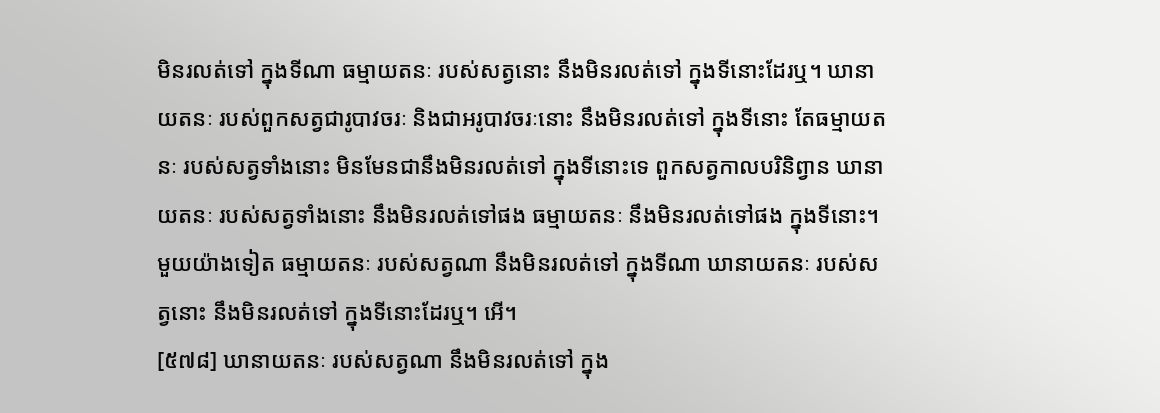មិនរលត់ទៅ ក្នុងទីណា ធម្មាយតនៈ របស់សត្វនោះ នឹងមិនរលត់ទៅ ក្នុងទីនោះដែរឬ។ ឃានាយតនៈ របស់ពួកសត្វជារូបាវចរៈ និងជាអរូបាវចរៈនោះ នឹងមិនរលត់ទៅ ក្នុងទីនោះ តែធម្មាយតនៈ របស់សត្វទាំងនោះ មិនមែនជានឹងមិនរលត់ទៅ ក្នុងទីនោះទេ ពួកសត្វកាលបរិនិព្វាន ឃានាយតនៈ របស់សត្វទាំងនោះ នឹងមិនរលត់ទៅផង ធម្មាយតនៈ នឹងមិនរលត់ទៅផង ក្នុងទីនោះ។ មួយយ៉ាងទៀត ធម្មាយតនៈ របស់សត្វណា នឹងមិនរលត់ទៅ ក្នុងទីណា ឃានាយតនៈ របស់សត្វនោះ នឹងមិនរលត់ទៅ ក្នុងទីនោះដែរឬ។ អើ។
[៥៧៨] ឃានាយតនៈ របស់សត្វណា នឹងមិនរលត់ទៅ ក្នុង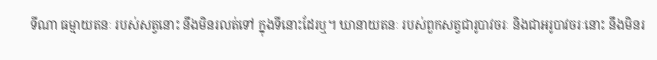ទីណា ធម្មាយតនៈ របស់សត្វនោះ នឹងមិនរលត់ទៅ ក្នុងទីនោះដែរឬ។ ឃានាយតនៈ របស់ពួកសត្វជារូបាវចរៈ និងជាអរូបាវចរៈនោះ នឹងមិនរ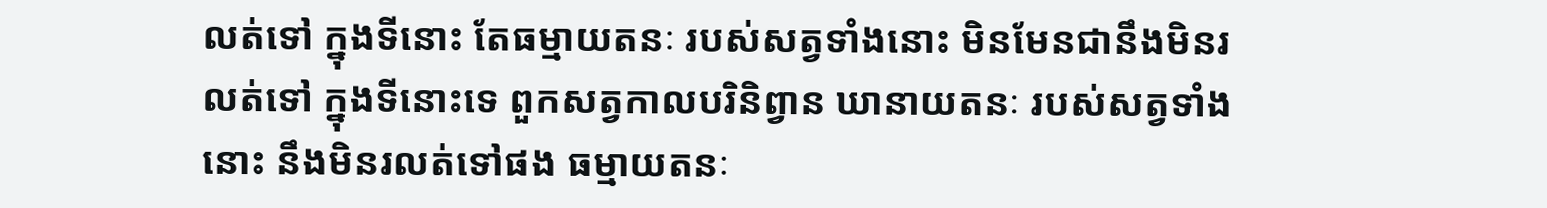លត់ទៅ ក្នុងទីនោះ តែធម្មាយតនៈ របស់សត្វទាំងនោះ មិនមែនជានឹងមិនរលត់ទៅ ក្នុងទីនោះទេ ពួកសត្វកាលបរិនិព្វាន ឃានាយតនៈ របស់សត្វទាំងនោះ នឹងមិនរលត់ទៅផង ធម្មាយតនៈ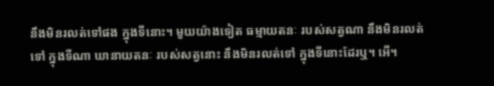នឹងមិនរលត់ទៅផង ក្នុងទីនោះ។ មួយយ៉ាងទៀត ធម្មាយតនៈ របស់សត្វណា នឹងមិនរលត់ទៅ ក្នុងទីណា ឃានាយតនៈ របស់សត្វនោះ នឹងមិនរលត់ទៅ ក្នុងទីនោះដែរឬ។ អើ។